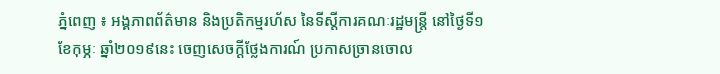ភ្នំពេញ ៖ អង្គភាពព័ត៌មាន និងប្រតិកម្មរហ័ស នៃទីស្តីការគណៈរដ្ឋមន្ត្រី នៅថ្ងៃទី១ ខែកុម្ភៈ ឆ្នាំ២០១៩នេះ ចេញសេចក្តីថ្លែងការណ៍ ប្រកាសច្រានចោល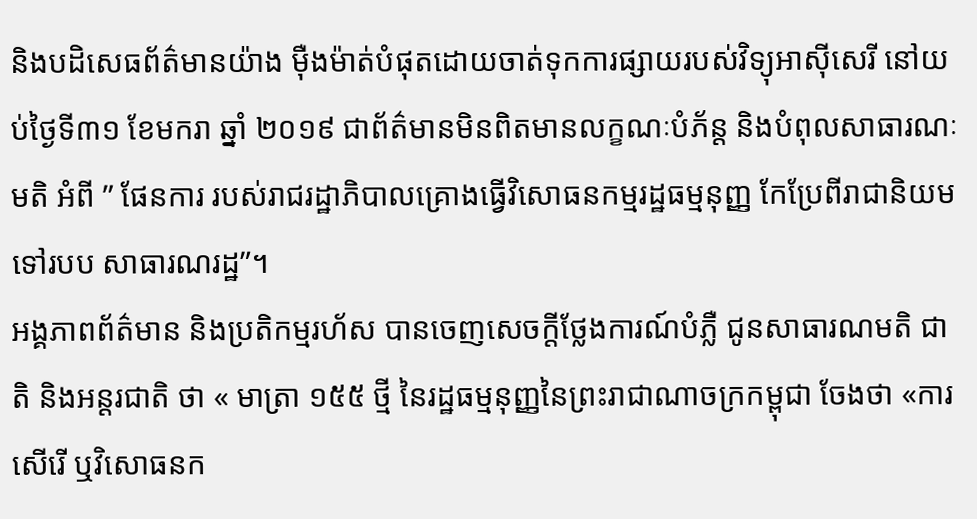និងបដិសេធព័ត៌មានយ៉ាង ម៉ឺងម៉ាត់បំផុតដោយចាត់ទុកការផ្សាយរបស់វិទ្យុអាស៊ីសេរី នៅយប់ថ្ងៃទី៣១ ខែមករា ឆ្នាំ ២០១៩ ជាព័ត៌មានមិនពិតមានលក្ខណៈបំភ័ន្ត និងបំពុលសាធារណៈមតិ អំពី ” ផែនការ របស់រាជរដ្ឋាភិបាលគ្រោងធ្វើវិសោធនកម្មរដ្ឋធម្មនុញ្ញ កែប្រែពីរាជានិយមទៅរបប សាធារណរដ្ឋ”។
អង្គភាពព័ត៌មាន និងប្រតិកម្មរហ័ស បានចេញសេចក្តីថ្លែងការណ៍បំភ្លឺ ជូនសាធារណមតិ ជាតិ និងអន្តរជាតិ ថា « មាត្រា ១៥៥ ថ្មី នៃរដ្ឋធម្មនុញ្ញនៃព្រះរាជាណាចក្រកម្ពុជា ចែងថា «ការសើរើ ឬវិសោធនក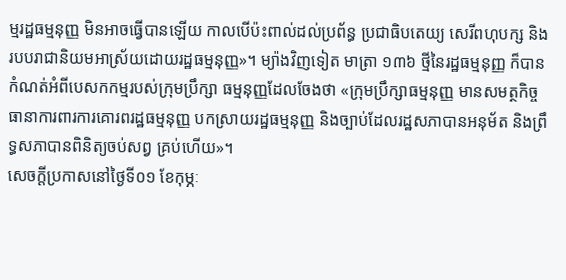ម្មរដ្ឋធម្មនុញ្ញ មិនអាចធ្វើបានឡើយ កាលបើប៉ះពាល់ដល់ប្រព័ន្ធ ប្រជាធិបតេយ្យ សេរីពហុបក្ស និងរបបរាជានិយមអាស្រ័យដោយរដ្ឋធម្មនុញ្ញ»។ ម្យ៉ាងវិញទៀត មាត្រា ១៣៦ ថ្មីនៃរដ្ឋធម្មនុញ្ញ ក៏បានកំណត់អំពីបេសកកម្មរបស់ក្រុមប្រឹក្សា ធម្មនុញ្ញដែលចែងថា «ក្រុមប្រឹក្សាធម្មនុញ្ញ មានសមត្ថកិច្ចធានាការពារការគោរពរដ្ឋធម្មនុញ្ញ បកស្រាយរដ្ឋធម្មនុញ្ញ និងច្បាប់ដែលរដ្ឋសភាបានអនុម័ត និងព្រឹទ្ធសភាបានពិនិត្យចប់សព្វ គ្រប់ហើយ»។
សេចក្តីប្រកាសនៅថ្ងៃទី០១ ខែកុម្ភៈ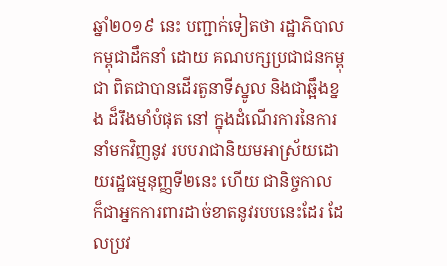ឆ្នាំ២០១៩ នេះ បញ្ជាក់ទៀតថា រដ្ឋាភិបាលកម្ពុជាដឹកនាំ ដោយ គណបក្សប្រជាជនកម្ពុជា ពិតជាបានដើរតួនាទីស្នូល និងជាឆ្អឹងខ្នង ដ៏រឹងមាំបំផុត នៅ ក្នុងដំណើរការនៃការនាំមកវិញនូវ របបរាជានិយមអាស្រ័យដោយរដ្ឋធម្មនុញ្ញទី២នេះ ហើយ ជានិច្ចកាល ក៏ជាអ្នកការពារដាច់ខាតនូវរបបនេះដែរ ដែលប្រវ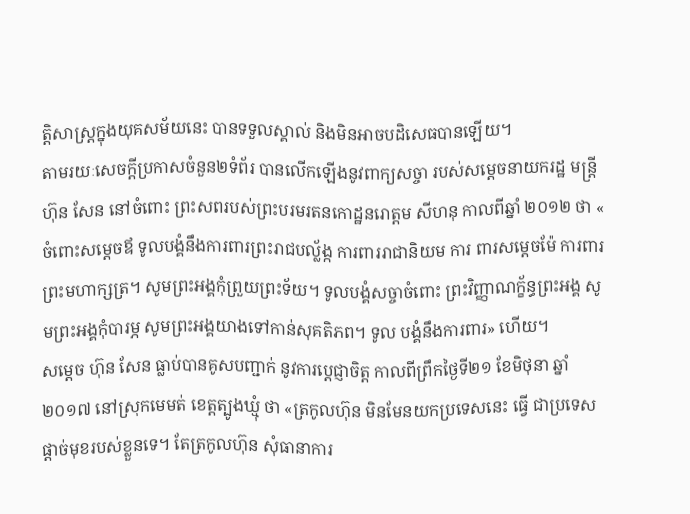ត្តិសាស្ត្រក្នុងយុគសម័យនេះ បានទទួលស្គាល់ និងមិនអាចបដិសេធបានឡើយ។
តាមរយៈសេចក្តីប្រកាសចំនួន២ទំព័រ បានលើកឡើងនូវពាក្យសច្ចា របស់សម្តេចនាយករដ្ឋ មន្ត្រី ហ៊ុន សែន នៅចំពោះ ព្រះសពរបស់ព្រះបរមរតនកោដ្ឋនរោត្តម សីហនុ កាលពីឆ្នាំ ២០១២ ថា « ចំពោះសម្តេចឪ ទូលបង្គំនឹងការពារព្រះរាជបល្ល័ង្ក ការពាររាជានិយម ការ ពារសម្តេចម៉ែ ការពារព្រះមហាក្សត្រ។ សូមព្រះអង្គកុំព្រួយព្រះទ័យ។ ទូលបង្គំសច្ចាចំពោះ ព្រះវិញ្ញាណក្ខ័ន្ធព្រះអង្គ សូមព្រះអង្គកុំបារម្ភ សូមព្រះអង្គយាងទៅកាន់សុគតិភព។ ទូល បង្គំនឹងការពារ» ហើយ។
សម្តេច ហ៊ុន សែន ធ្លាប់បានគូសបញ្ជាក់ នូវការប្តេជ្ញាចិត្ត កាលពីព្រឹកថ្ងៃទី២១ ខែមិថុនា ឆ្នាំ២០១៧ នៅស្រុកមេមត់ ខេត្តត្បូងឃ្មុំ ថា «ត្រកូលហ៊ុន មិនមែនយកប្រទេសនេះ ធ្វើ ជាប្រទេសផ្តាច់មុខរបស់ខ្លួនទេ។ តែត្រកូលហ៊ុន សុំធានាការ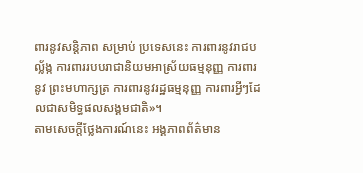ពារនូវសន្តិភាព សម្រាប់ ប្រទេសនេះ ការពារនូវរាជបល្ល័ង្ក ការពាររបបរាជានិយមអាស្រ័យធម្មនុញ្ញ ការពារនូវ ព្រះមហាក្សត្រ ការពារនូវរដ្ឋធម្មនុញ្ញ ការពារអ្វីៗដែលជាសមិទ្ធផលសង្គមជាតិ»។
តាមសេចក្តីថ្លែងការណ៍នេះ អង្គភាពព័ត៌មាន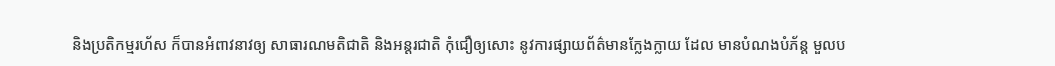និងប្រតិកម្មរហ័ស ក៏បានអំពាវនាវឲ្យ សាធារណមតិជាតិ និងអន្តរជាតិ កុំជឿឲ្យសោះ នូវការផ្សាយព័ត៌មានក្លែងក្លាយ ដែល មានបំណងបំភ័ន្ត មួលប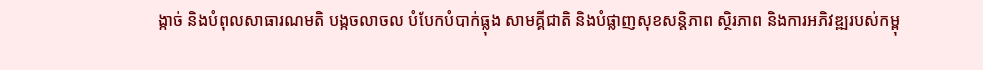ង្កាច់ និងបំពុលសាធារណមតិ បង្កចលាចល បំបែកបំបាក់ធ្លុង សាមគ្គីជាតិ និងបំផ្លាញសុខសន្តិភាព ស្ថិរភាព និងការអភិវឌ្ឍរបស់កម្ពុ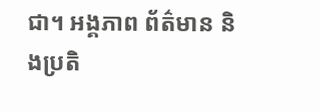ជា។ អង្គភាព ព័ត៌មាន និងប្រតិ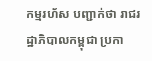កម្មរហ័ស បញ្ជាក់ថា រាជរដ្ឋាភិបាលកម្ពុជា ប្រកា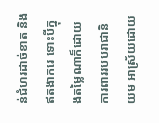ន់ជំហរដាច់ខាត និងឥតងាករេ ទោះបីក្នុងតម្លៃណាក៏ដោយ ការពាររបបរាជានិយម អាស្រ័យដោយ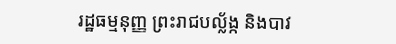រដ្ឋធម្មនុញ្ញ ព្រះរាជបល្ល័ង្ក និងបាវ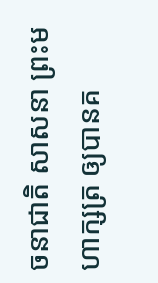ចនាជាតិ សាសនា ព្រះមហាក្សត្រ ឲ្យបានគ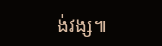ង់វង្ស៕